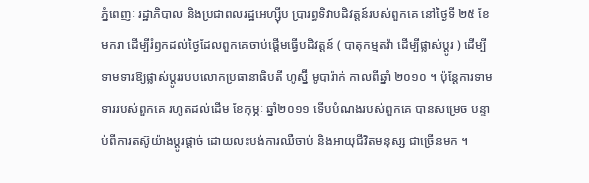ភ្នំពេញៈ រដ្ឋាភិបាល និងប្រជាពលរដ្ឋអេហ្ស៊ីប ប្រារព្ធទិវាបដិវត្តន៍របស់ពួកគេ នៅថ្ងៃទី ២៥ ខែមករា ដើម្បីរំឭកដល់ថ្ងៃដែលពួកគេចាប់ផ្តើមធ្វើបដិវត្តន៍ ( បាតុកម្មតវ៉ា ដើម្បីផ្លាស់ប្តូរ ) ដើម្បីទាមទារឱ្យផ្លាស់ប្តូររបបលោកប្រធានាធិបតី ហូស្ន៊ី មូបារ៉ាក់ កាលពីឆ្នាំ ២០១០ ។ ប៉ុន្តែការទាមទាររបស់ពួកគេ រហូតដល់ដើម ខែកុម្ភៈ ឆ្នាំ២០១១ ទើបបំណងរបស់ពួកគេ បានសម្រេច បន្ទាប់ពីការតស៊ូយ៉ាងប្តូរផ្តាច់ ដោយលះបង់ការឈឺចាប់ និងអាយុជីវិតមនុស្ស ជាច្រើនមក ។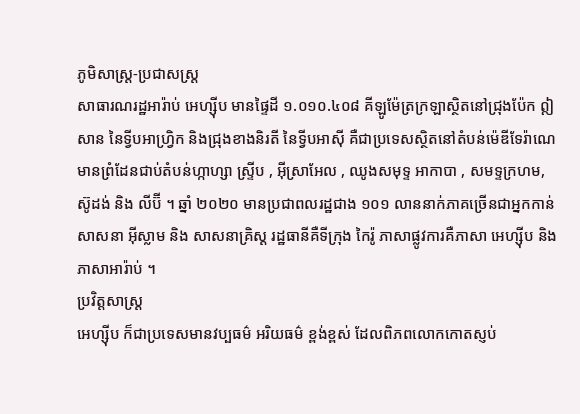ភូមិសាស្ត្រ-ប្រជាសស្ត្រ
សាធារណរដ្ឋអារ៉ាប់ អេហ្ស៊ីប មានផ្ទៃដី ១.០១០.៤០៨ គីឡូម៉ែត្រក្រឡាស្ថិតនៅជ្រុងប៉ែក ឦសាន នៃទ្វីបអាហ្វ្រិក និងជ្រុងខាងនិរតី នៃទ្វីបអាស៊ី គឺជាប្រទេសស្ថិតនៅតំបន់ម៉េឌីទែរ៉ាណេ មានព្រំដែនជាប់តំបន់ហ្កាហ្សា ស្ទ្រីប , អ៊ីស្រាអែល , ឈូងសមុទ្ទ អាកាបា , សមទ្ទក្រហម, ស៊ូដង់ និង លីប៊ី ។ ឆ្នាំ ២០២០ មានប្រជាពលរដ្ឋជាង ១០១ លាននាក់ភាគច្រើនជាអ្នកកាន់ សាសនា អ៊ីស្លាម និង សាសនាគ្រិស្ត រដ្ឋធានីគឺទីក្រុង កៃរ៉ូ ភាសាផ្លូវការគឺភាសា អេហ្ស៊ីប និង ភាសាអារ៉ាប់ ។
ប្រវិត្តសាស្ត្រ
អេហ្ស៊ីប ក៏ជាប្រទេសមានវប្បធម៌ អរិយធម៌ ខ្ពង់ខ្ពស់ ដែលពិភពលោកកោតស្ញប់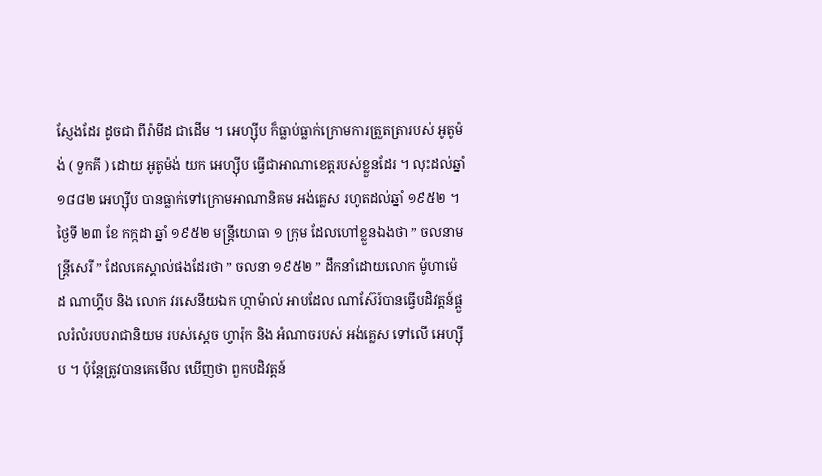ស្ញែងដែរ ដូចជា ពីរ៉ាមីដ ជាដើម ។ អេហ្ស៊ីប ក៏ធ្លាប់ធ្លាក់ក្រោមការត្រួតត្រារបស់ អូតូម៉ង់ ( ទួកគី ) ដោយ អូតូម៉ង់ យក អេហ្ស៊ីប ធ្វើជាអាណាខេត្តរបស់ខ្លួនដែរ ។ លុះដល់ឆ្នាំ ១៨៨២ អេហ្ស៊ីប បានធ្លាក់ទៅក្រោមអាណានិគម អង់គ្លេស រហូតដល់ឆ្នាំ ១៩៥២ ។
ថ្ងៃទី ២៣ ខែ កក្កដា ឆ្នាំ ១៩៥២ មន្ត្រីយោធា ១ ក្រុម ដែលហៅខ្លួនឯងថា ” ចលនាមន្ត្រីសេរី ” ដែលគេស្គាល់ផងដែរថា ” ចលនា ១៩៥២ ” ដឹកនាំដោយលោក ម៉ូហាម៉េដ ណាហ្គីប និង លោក វរសេនីយឯក ហ្កាម៉ាល់ អាបដែល ណាស៊ែរ៍បានធ្វើបដិវត្តន៍ផ្តួលរំលំរបបរាជានិយម របស់ស្តេច ហ្វារ៉ុក និង អំណាចរបស់ អង់គ្លេស ទៅលើ អេហ្ស៊ីប ។ ប៉ុន្តែត្រូវបានគេមើល ឃើញថា ពួកបដិវត្តន៍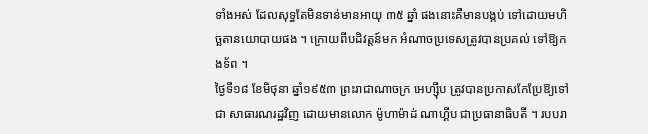ទាំងអស់ ដែលសុទ្ធតែមិនទាន់មានអាយុ ៣៥ ឆ្នាំ ផងនោះគឺមានបង្កប់ ទៅដោយមហិច្ឆតានយោបាយផង ។ ក្រោយពីបដិវត្តន៍មក អំណាចប្រទេសត្រូវបានប្រគល់ ទៅឱ្យកងទ័ព ។
ថ្ងៃទី១៨ ខែមិថុនា ឆ្នាំ១៩៥៣ ព្រះរាជាណាចក្រ អេហ្ស៊ីប ត្រូវបានប្រកាសកែប្រែឱ្យទៅជា សាធារណរដ្ឋវិញ ដោយមានលោក ម៉ូហាម៉ាដ់ ណាហ្គីប ជាប្រធានាធិបតី ។ របបរា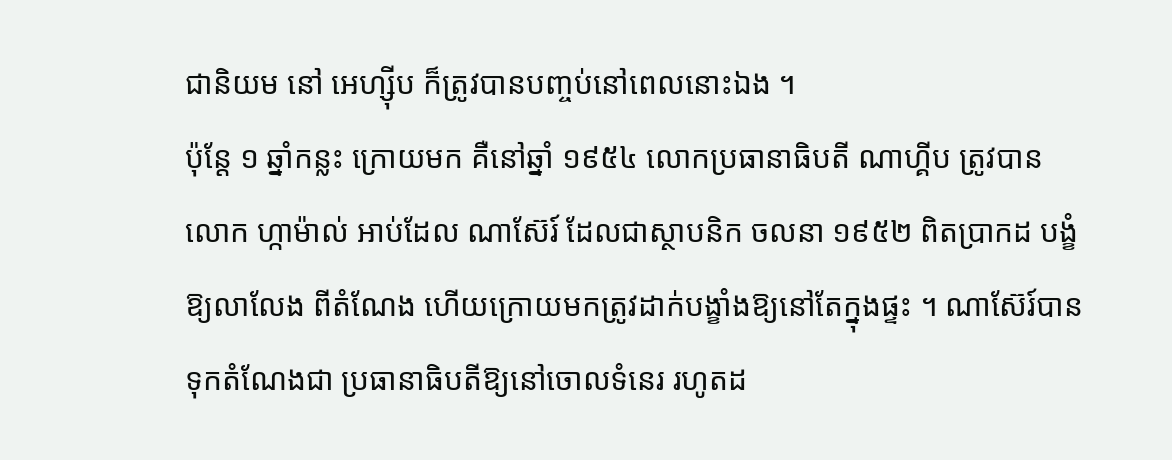ជានិយម នៅ អេហ្ស៊ីប ក៏ត្រូវបានបញ្ចប់នៅពេលនោះឯង ។
ប៉ុន្តែ ១ ឆ្នាំកន្លះ ក្រោយមក គឺនៅឆ្នាំ ១៩៥៤ លោកប្រធានាធិបតី ណាហ្គីប ត្រូវបាន លោក ហ្កាម៉ាល់ អាប់ដែល ណាស៊ែរ៍ ដែលជាស្ថាបនិក ចលនា ១៩៥២ ពិតប្រាកដ បង្ខំឱ្យលាលែង ពីតំណែង ហើយក្រោយមកត្រូវដាក់បង្ខាំងឱ្យនៅតែក្នុងផ្ទះ ។ ណាស៊ែរ៍បានទុកតំណែងជា ប្រធានាធិបតីឱ្យនៅចោលទំនេរ រហូតដ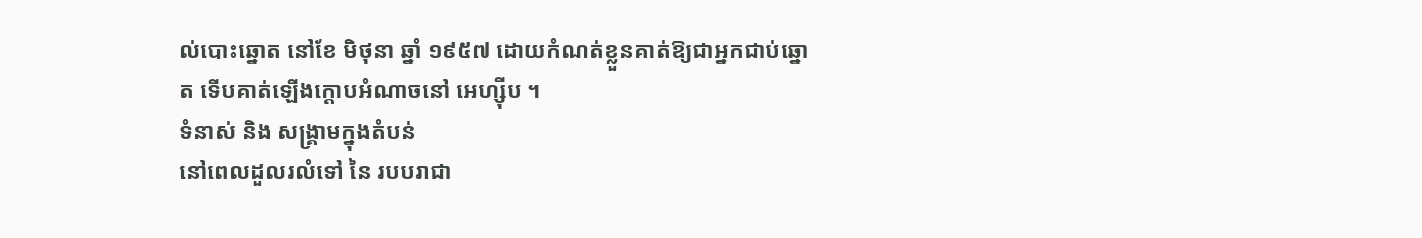ល់បោះឆ្នោត នៅខែ មិថុនា ឆ្នាំ ១៩៥៧ ដោយកំណត់ខ្លួនគាត់ឱ្យជាអ្នកជាប់ឆ្នោត ទើបគាត់ឡើងក្តោបអំណាចនៅ អេហ្ស៊ីប ។
ទំនាស់ និង សង្គ្រាមក្នុងតំបន់
នៅពេលដួលរលំទៅ នៃ របបរាជា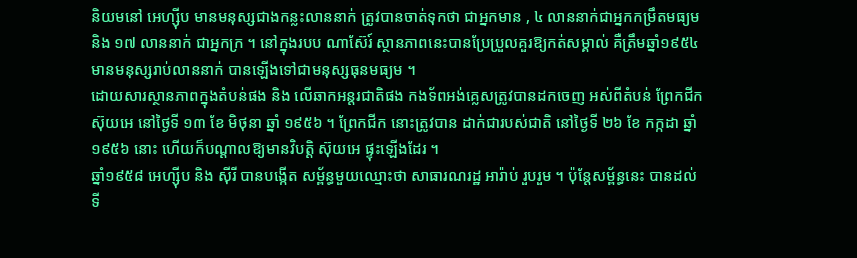និយមនៅ អេហ្ស៊ីប មានមនុស្សជាងកន្លះលាននាក់ ត្រូវបានចាត់ទុកថា ជាអ្នកមាន , ៤ លាននាក់ជាអ្នកកម្រឹតមធ្យម និង ១៧ លាននាក់ ជាអ្នកក្រ ។ នៅក្នុងរបប ណាស៊ែរ៍ ស្ថានភាពនេះបានប្រែប្រួលគួរឱ្យកត់សម្គាល់ គឺត្រឹមឆ្នាំ១៩៥៤ មានមនុស្សរាប់លាននាក់ បានឡើងទៅជាមនុស្សធុនមធ្យម ។
ដោយសារស្ថានភាពក្នុងតំបន់ផង និង លើឆាកអន្តរជាតិផង កងទ័ពអង់គ្លេសត្រូវបានដកចេញ អស់ពីតំបន់ ព្រែកជីក ស៊ុយអេ នៅថ្ងៃទី ១៣ ខែ មិថុនា ឆ្នាំ ១៩៥៦ ។ ព្រែកជីក នោះត្រូវបាន ដាក់ជារបស់ជាតិ នៅថ្ងៃទី ២៦ ខែ កក្កដា ឆ្នាំ ១៩៥៦ នោះ ហើយក៏បណ្តាលឱ្យមានវិបត្តិ ស៊ុយអេ ផ្ទុះឡើងដែរ ។
ឆ្នាំ១៩៥៨ អេហ្ស៊ីប និង ស៊ីរី បានបង្កើត សម្ព័ន្ធមួយឈ្មោះថា សាធារណរដ្ឋ អារ៉ាប់ រួបរួម ។ ប៉ុន្តែសម្ព័ន្ធនេះ បានដល់ទី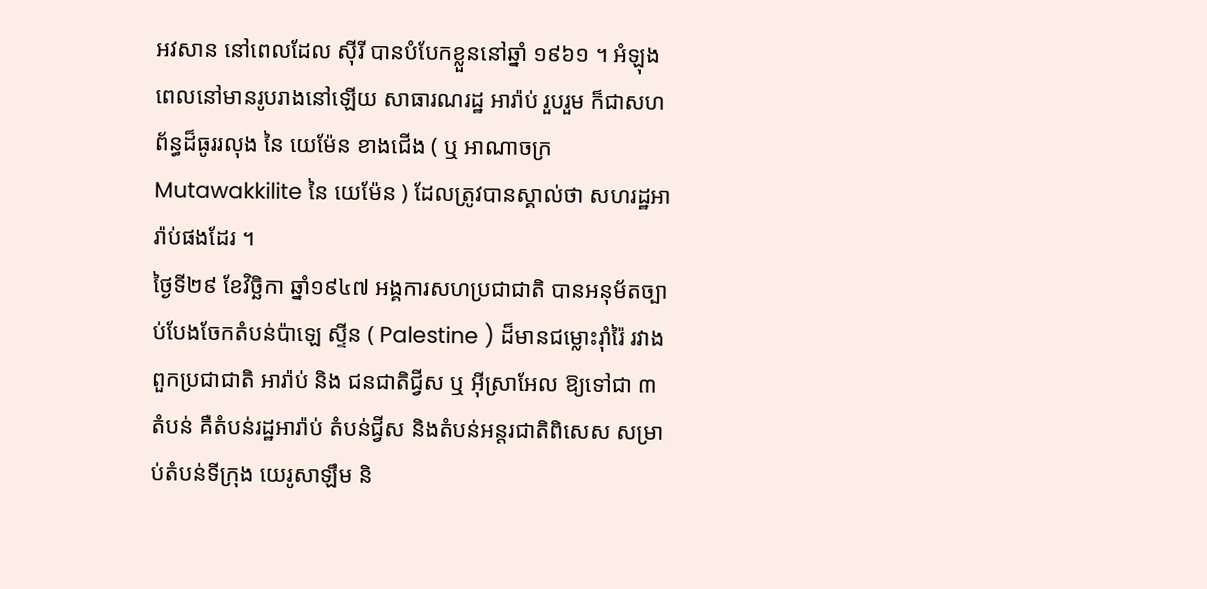អវសាន នៅពេលដែល ស៊ីរី បានបំបែកខ្លួននៅឆ្នាំ ១៩៦១ ។ អំឡុងពេលនៅមានរូបរាងនៅឡើយ សាធារណរដ្ឋ អារ៉ាប់ រួបរួម ក៏ជាសហព័ន្ធដ៏ធូររលុង នៃ យេម៉ែន ខាងជើង ( ឬ អាណាចក្រ Mutawakkilite នៃ យេម៉ែន ) ដែលត្រូវបានស្គាល់ថា សហរដ្ឋអារ៉ាប់ផងដែរ ។
ថ្ងៃទី២៩ ខែវិច្ឆិកា ឆ្នាំ១៩៤៧ អង្គការសហប្រជាជាតិ បានអនុម័តច្បាប់បែងចែកតំបន់ប៉ាឡេ ស្ទីន ( Palestine ) ដ៏មានជម្លោះរ៉ាំរ៉ៃ រវាងពួកប្រជាជាតិ អារ៉ាប់ និង ជនជាតិជ្វីស ឬ អ៊ីស្រាអែល ឱ្យទៅជា ៣ តំបន់ គឺតំបន់រដ្ឋអារ៉ាប់ តំបន់ជ្វីស និងតំបន់អន្តរជាតិពិសេស សម្រាប់តំបន់ទីក្រុង យេរូសាឡឹម និ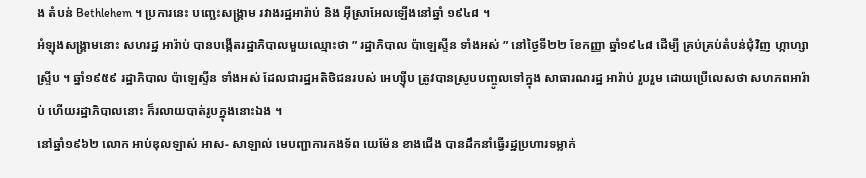ង តំបន់ Bethlehem ។ ប្រការនេះ បញ្ឆេះសង្គ្រាម រវាងរដ្ឋអារ៉ាប់ និង អ៊ីស្រាអែលឡើងនៅឆ្នាំ ១៩៤៨ ។
អំឡុងសង្គ្រាមនោះ សហរដ្ឋ អារ៉ាប់ បានបង្កើតរដ្ឋាភិបាលមួយឈ្មោះថា ” រដ្ឋាភិបាល ប៉ាឡេស្ទីន ទាំងអស់ ” នៅថ្ងៃទី២២ ខែកញ្ញា ឆ្នាំ១៩៤៨ ដើម្បី គ្រប់គ្រប់តំបន់ជុំវិញ ហ្កាហ្សា ស្ទ្រីប ។ ឆ្នាំ១៩៥៩ រដ្ឋាភិបាល ប៉ាឡេស្ទីន ទាំងអស់ ដែលជារដ្ឋអតិថិជនរបស់ អេហ្ស៊ីប ត្រូវបានស្រូបបញ្ចូលទៅក្នុង សាធារណរដ្ឋ អារ៉ាប់ រួបរួម ដោយប្រើលេសថា សហភពអារ៉ាប់ ហើយរដ្ឋាភិបាលនោះ ក៏រលាយបាត់រូបក្នុងនោះឯង ។
នៅឆ្នាំ១៩៦២ លោក អាប់ឌុលឡាស់ អាស- សាឡាល់ មេបញ្ជាការកងទ័ព យេម៉ែន ខាងជើង បានដឹកនាំធ្វើរដ្ឋប្រហារទម្លាក់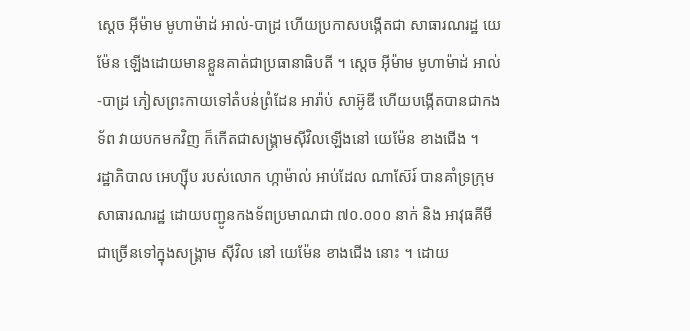ស្តេច អ៊ីម៉ាម មូហាម៉ាដ់ អាល់-បាដ្រ ហើយប្រកាសបង្កើតជា សាធារណរដ្ឋ យេម៉ែន ឡើងដោយមានខ្លួនគាត់ជាប្រធានាធិបតី ។ ស្តេច អ៊ីម៉ាម មូហាម៉ាដ់ អាល់-បាដ្រ ភៀសព្រះកាយទៅតំបន់ព្រំដែន អារ៉ាប់ សាអ៊ូឌី ហើយបង្កើតបានជាកងទ័ព វាយបកមកវិញ ក៏កើតជាសង្គ្រាមស៊ីវិលឡើងនៅ យេម៉ែន ខាងជើង ។
រដ្ឋាភិបាល អេហ្ស៊ីប របស់លោក ហ្កាម៉ាល់ អាប់ដែល ណាស៊ែរ៍ បានគាំទ្រក្រុម សាធារណរដ្ឋ ដោយបញ្ជូនកងទ័ពប្រមាណជា ៧០.០០០ នាក់ និង អាវុធគីមី ជាច្រើនទៅក្នុងសង្គ្រាម ស៊ីវិល នៅ យេម៉ែន ខាងជើង នោះ ។ ដោយ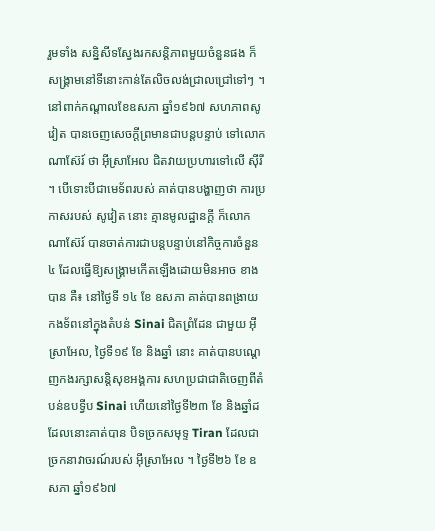រួមទាំង សន្និសីទស្វែងរកសន្តិភាពមួយចំនួនផង ក៏សង្គ្រាមនៅទីនោះកាន់តែលិចលង់ជ្រាលជ្រៅទៅៗ ។
នៅពាក់កណ្តាលខែឧសភា ឆ្នាំ១៩៦៧ សហភាពសូវៀត បានចេញសេចក្តីព្រមានជាបន្តបន្ទាប់ ទៅលោក ណាស៊ែរ៍ ថា អ៊ីស្រាអែល ជិតវាយប្រហារទៅលើ ស៊ីរី ។ បើទោះបីជាមេទ័ពរបស់ គាត់បានបង្ហាញថា ការប្រកាសរបស់ សូវៀត នោះ គ្មានមូលដ្ឋានក្តី ក៏លោក ណាស៊ែរ៍ បានចាត់ការជាបន្តបន្ទាប់នៅកិច្ចការចំនួន ៤ ដែលធ្វើឱ្យសង្គ្រាមកើតឡើងដោយមិនអាច ខាងបាន គឺ៖ នៅថ្ងៃទី ១៤ ខែ ឧសភា គាត់បានពង្រាយកងទ័ពនៅក្នុងតំបន់ Sinai ជិតព្រំដែន ជាមួយ អ៊ីស្រាអែល, ថ្ងៃទី១៩ ខែ និងឆ្នាំ នោះ គាត់បានបណ្តេញកងរក្សាសន្តិសុខអង្គការ សហប្រជាជាតិចេញពីតំបន់ឧបទ្វីប Sinai ហើយនៅថ្ងៃទី២៣ ខែ និងឆ្នាំដដែលនោះគាត់បាន បិទច្រកសមុទ្ទ Tiran ដែលជាច្រកនាវាចរណ៍របស់ អ៊ីស្រាអែល ។ ថ្ងៃទី២៦ ខែ ឧសភា ឆ្នាំ១៩៦៧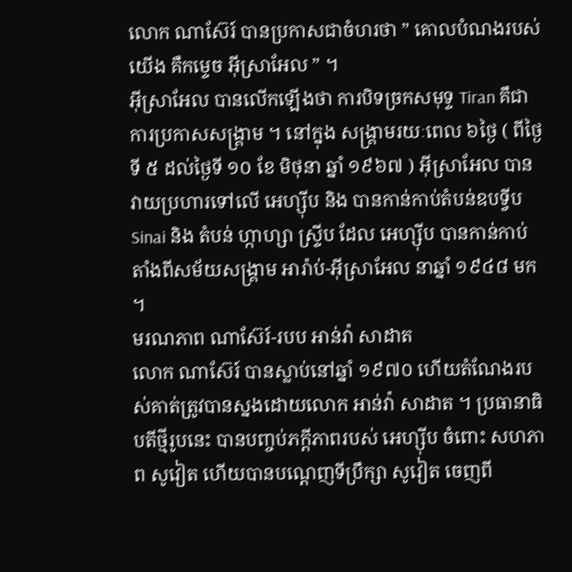លោក ណាស៊ែរ៍ បានប្រកាសជាចំហរថា ” គោលបំណងរបស់យើង គឺកម្ទេច អ៊ីស្រាអែល ” ។
អ៊ីស្រាអែល បានលើកឡើងថា ការបិទច្រកសមុទ្ទ Tiran គឹជាការប្រកាសសង្គ្រាម ។ នៅក្នុង សង្គ្រាមរយៈពេល ៦ថ្ងៃ ( ពីថ្ងៃទី ៥ ដល់ថ្ងៃទី ១០ ខែ មិថុនា ឆ្នាំ ១៩៦៧ ) អ៊ីស្រាអែល បានវាយប្រហារទៅលើ អេហ្ស៊ីប និង បានកាន់កាប់តំបន់ឧបទ្វីប Sinai និង តំបន់ ហ្កាហ្សា ស្ទ្រីប ដែល អេហ្ស៊ីប បានកាន់កាប់តាំងពីសម័យសង្គ្រាម អារ៉ាប់-អ៊ីស្រាអែល នាឆ្នាំ ១៩៤៨ មក ។
មរណភាព ណាស៊ែរ៍-របប អាន់វ៉ា សាដាត
លោក ណាស៊ែរ៍ បានស្លាប់នៅឆ្នាំ ១៩៧០ ហើយតំណែងរបស់គាត់ត្រូវបានស្នងដោយលោក អាន់វ៉ា សាដាត ។ ប្រធានាធិបតីថ្មីរូបនេះ បានបញ្ចប់ភក្តីភាពរបស់ អេហ្ស៊ីប ចំពោះ សហភាព សូវៀត ហើយបានបណ្តេញទីប្រឹក្សា សូវៀត ចេញពី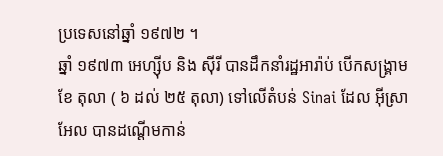ប្រទេសនៅឆ្នាំ ១៩៧២ ។
ឆ្នាំ ១៩៧៣ អេហ្ស៊ីប និង ស៊ីរី បានដឹកនាំរដ្ឋអារ៉ាប់ បើកសង្គ្រាមខែ តុលា ( ៦ ដល់ ២៥ តុលា) ទៅលើតំបន់ Sinai ដែល អ៊ីស្រាអែល បានដណ្តើមកាន់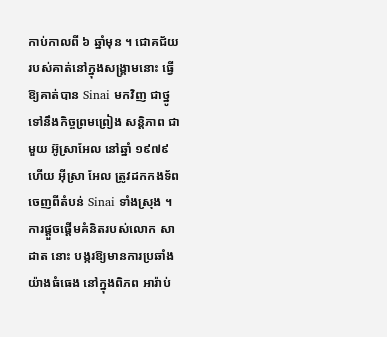កាប់កាលពី ៦ ឆ្នាំមុន ។ ជោគជ័យ របស់គាត់នៅក្នុងសង្គ្រាមនោះ ធ្វើឱ្យគាត់បាន Sinai មកវិញ ជាថ្នូទៅនឹងកិច្ចព្រមព្រៀង សន្តិភាព ជាមួយ អ៊ូស្រាអែល នៅឆ្នាំ ១៩៧៩ ហើយ អ៊ីស្រា អែល ត្រូវដកកងទ័ពចេញពីតំបន់ Sinai ទាំងស្រុង ។
ការផ្តួចផ្តើមគំនិតរបស់លោក សាដាត នោះ បង្ករឱ្យមានការប្រឆាំងយ៉ាងធំធេង នៅក្នុងពិភព អារ៉ាប់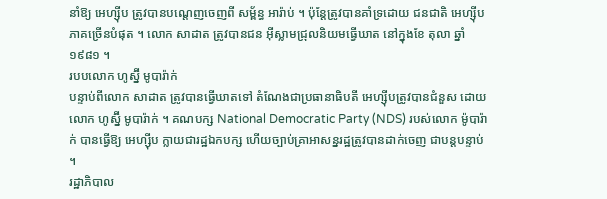នាំឱ្យ អេហ្ស៊ីប ត្រូវបានបណ្តេញចេញពី សម្ព័ន្ធ អារ៉ាប់ ។ ប៉ុន្តែត្រូវបានគាំទ្រដោយ ជនជាតិ អេហ្ស៊ីប ភាគច្រើនបំផុត ។ លោក សាដាត ត្រូវបានជន អ៊ីស្លាមជ្រុលនិយមធ្វើឃាត នៅក្នុងខែ តុលា ឆ្នាំ ១៩៨១ ។
របបលោក ហូស្ន៊ី មូបារ៉ាក់
បន្ទាប់ពីលោក សាដាត ត្រូវបានធ្វើឃាតទៅ តំណែងជាប្រធានាធិបតី អេហ្ស៊ីបត្រូវបានជំនួស ដោយលោក ហូស្ន៊ី មូបារ៉ាក់ ។ គណបក្ស National Democratic Party (NDS) របស់លោក ម៉ូបារ៉ាក់ បានធ្វើឱ្យ អេហ្ស៊ីប ក្លាយជារដ្ឋឯកបក្ស ហើយច្បាប់គ្រាអាសន្នរដ្ឋត្រូវបានដាក់ចេញ ជាបន្តបន្ទាប់ ។
រដ្ឋាភិបាល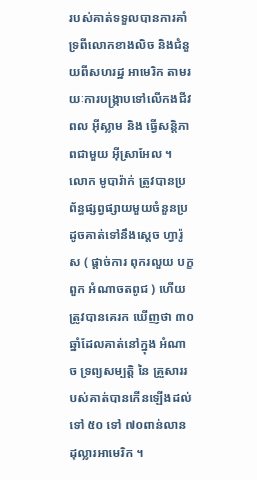របស់គាត់ទទួលបានការគាំទ្រពីលោកខាងលិច និងជំនួយពីសហរដ្ឋ អាមេរិក តាមរយៈការបង្ក្រាបទៅលើកងជីវពល អ៊ីស្លាម និង ធ្វើសន្តិភាពជាមួយ អ៊ីស្រាអែល ។ លោក មូបារ៉ាក់ ត្រូវបានប្រព័ន្ធផ្សព្វផ្សាយមួយចំនួនប្រដូចគាត់ទៅនឹងស្តេច ហ្វារ៉ូស ( ផ្តាច់ការ ពុករលួយ បក្ខពួក អំណាចតពូជ ) ហើយត្រូវបានគេរក ឃើញថា ៣០ ឆ្នាំដែលគាត់នៅក្នុង អំណាច ទ្រព្យសម្បត្តិ នៃ គ្រួសាររបស់គាត់បានកើនឡើងដល់ទៅ ៥០ ទៅ ៧០ពាន់លាន ដុល្លារអាមេរិក ។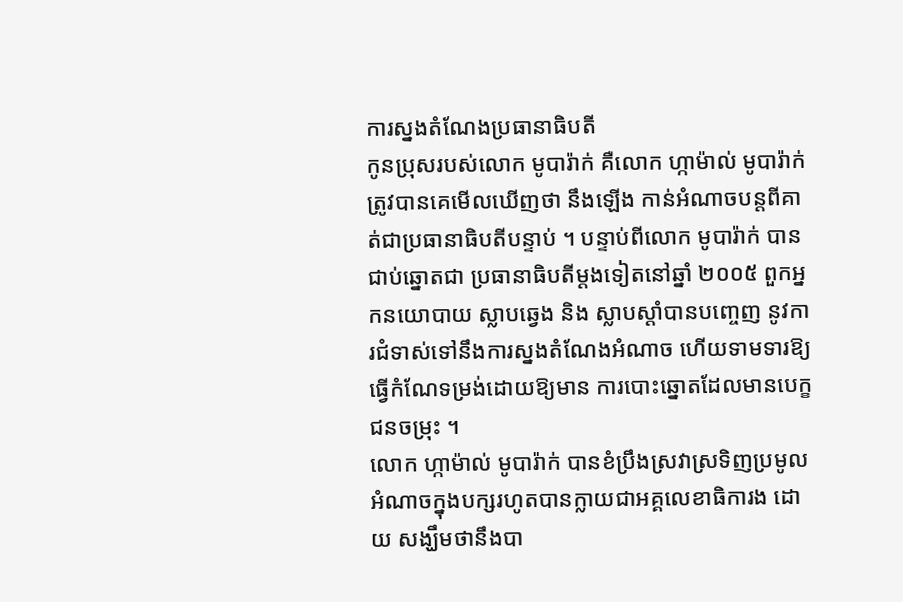ការស្នងតំណែងប្រធានាធិបតី
កូនប្រុសរបស់លោក មូបារ៉ាក់ គឺលោក ហ្កាម៉ាល់ មូបារ៉ាក់ ត្រូវបានគេមើលឃើញថា នឹងឡើង កាន់អំណាចបន្តពីគាត់ជាប្រធានាធិបតីបន្ទាប់ ។ បន្ទាប់ពីលោក មូបារ៉ាក់ បានជាប់ឆ្នោតជា ប្រធានាធិបតីម្តងទៀតនៅឆ្នាំ ២០០៥ ពួកអ្នកនយោបាយ ស្លាបឆ្វេង និង ស្លាបស្តាំបានបញ្ចេញ នូវការជំទាស់ទៅនឹងការស្នងតំណែងអំណាច ហើយទាមទារឱ្យធ្វើកំណែទម្រង់ដោយឱ្យមាន ការបោះឆ្នោតដែលមានបេក្ខជនចម្រុះ ។
លោក ហ្កាម៉ាល់ មូបារ៉ាក់ បានខំប្រឹងស្រវាស្រទិញប្រមូលអំណាចក្នុងបក្សរហូតបានក្លាយជាអគ្គលេខាធិការង ដោយ សង្ឃឹមថានឹងបា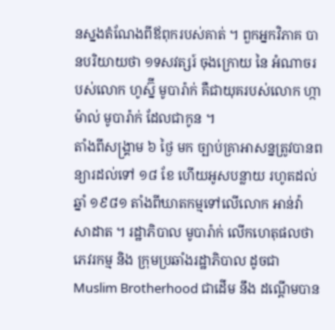នស្នងតំណែងពីឪពុករបស់គាត់ ។ ពួកអ្នកវិភាគ បានបរិយាយថា ១ទសវត្សរ៍ ចុងក្រោយ នៃ អំណាចរបស់លោក ហូស្ន៊ី មូបារ៉ាក់ គឺជាយុគរបស់លោក ហ្កាម៉ាល់ មូបារ៉ាក់ ដែលជាកូន ។
តាំងពីសង្គ្រាម ៦ ថ្ងៃ មក ច្បាប់គ្រាអាសន្នត្រូវបានពន្យារដល់ទៅ ១៨ ខែ ហើយអូសបន្លាយ រហូតដល់ឆ្នាំ ១៩៨១ តាំងពីឃាតកម្មទៅលើលោក អាន់វ៉ា សាដាត ។ រដ្ឋាភិបាល មូបារ៉ាក់ លើកហេតុផលថា ភេវរកម្ម និង ក្រុមប្រឆាំងរដ្ឋាភិបាល ដូចជា Muslim Brotherhood ជាដើម នឹង ដណ្តើមបាន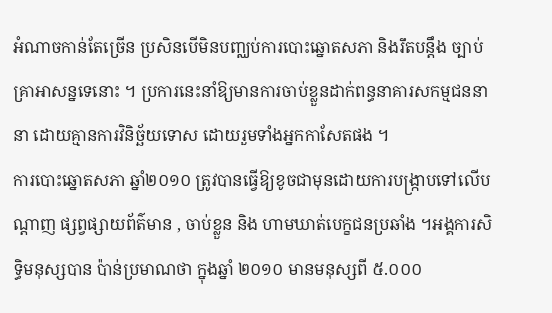អំណាចកាន់តែច្រើន ប្រសិនបើមិនបញ្ឈប់ការបោះឆ្នោតសភា និងរឹតបន្តឹង ច្បាប់គ្រាអាសន្នទេនោះ ។ ប្រការនេះនាំឱ្យមានការចាប់ខ្លួនដាក់ពន្ធនាគារសកម្មជននានា ដោយគ្មានការវិនិច្ឆ័យទោស ដោយរួមទាំងអ្នកកាសែតផង ។
ការបោះឆ្នោតសភា ឆ្នាំ២០១០ ត្រូវបានធ្វើឱ្យខូចជាមុនដោយការបង្ក្រាបទៅលើបណ្តាញ ផ្សព្វផ្សាយព័ត៌មាន , ចាប់ខ្លួន និង ហាមឃាត់បេក្ខជនប្រឆាំង ។អង្គការសិទ្ធិមនុស្សបាន ប៉ាន់ប្រមាណថា ក្នុងឆ្នាំ ២០១០ មានមនុស្សពី ៥.០០០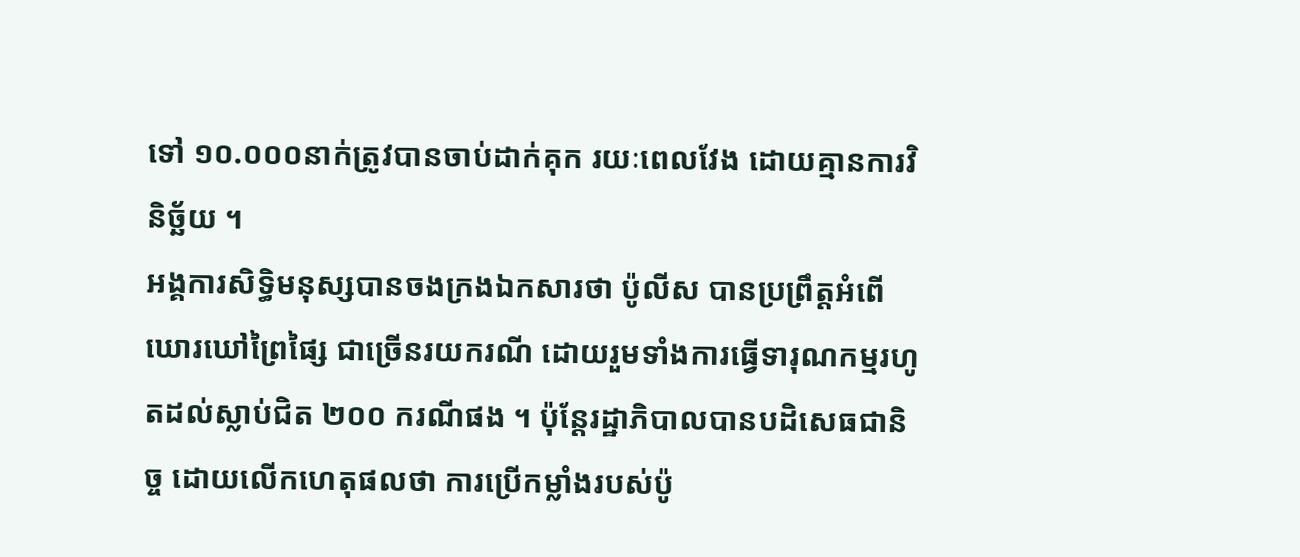ទៅ ១០.០០០នាក់ត្រូវបានចាប់ដាក់គុក រយៈពេលវែង ដោយគ្មានការវិនិច្ឆ័យ ។
អង្គការសិទ្ធិមនុស្សបានចងក្រងឯកសារថា ប៉ូលីស បានប្រព្រឹត្តអំពើឃោរឃៅព្រៃផ្សៃ ជាច្រើនរយករណី ដោយរួមទាំងការធ្វើទារុណកម្មរហូតដល់ស្លាប់ជិត ២០០ ករណីផង ។ ប៉ុន្តែរដ្ឋាភិបាលបានបដិសេធជានិច្ច ដោយលើកហេតុផលថា ការប្រើកម្លាំងរបស់ប៉ូ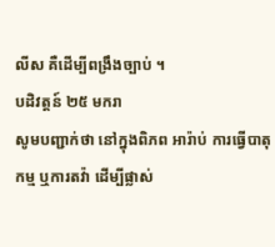លីស គឺដើម្បីពង្រឹងច្បាប់ ។
បដិវត្តន៍ ២៥ មករា
សូមបញ្ជាក់ថា នៅក្នុងពិភព អារ៉ាប់ ការធ្វើបាតុកម្ម ឬការតវ៉ា ដើម្បីផ្លាស់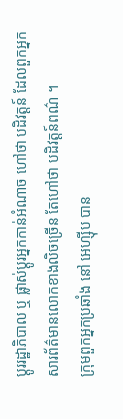ប្តូររដ្ឋាភិបាល ឬ ផ្លាស់ប្តូរអ្នកកាន់អំណាច ហៅថា បដិវត្តន៍ ដែលពួកអ្នកសារព័ត៌មានលោកខាងលិចច្រើន តែហៅថា បដិវត្តន៍ពណ៌ ។
ក្រុមពួកអ្នកប្រឆាំង នៅ អេហ្ស៊ីប បាន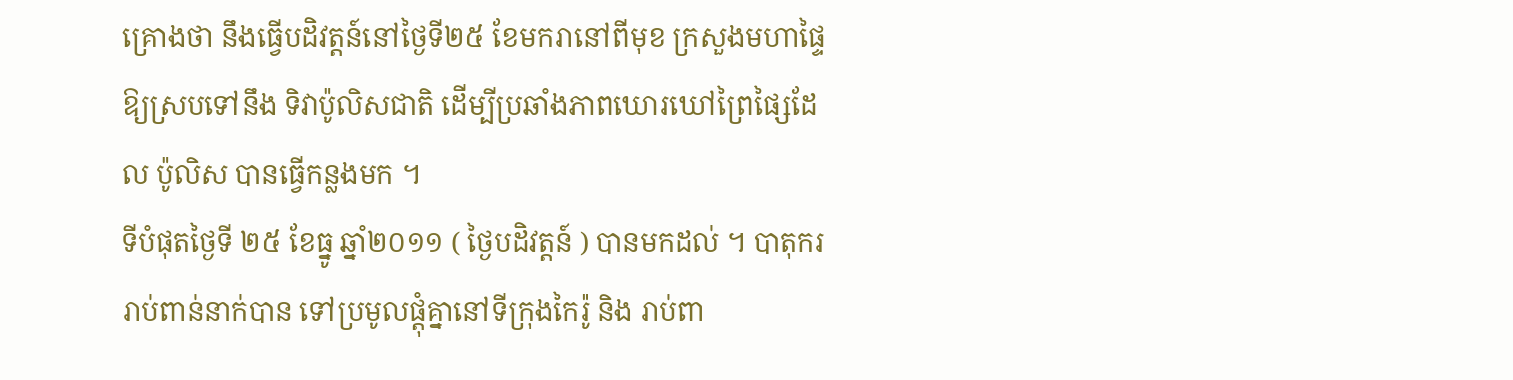គ្រោងថា នឹងធ្វើបដិវត្តន៍នៅថ្ងៃទី២៥ ខែមករានៅពីមុខ ក្រសួងមហាផ្ទៃ ឱ្យស្របទៅនឹង ទិវាប៉ូលិសជាតិ ដើម្បីប្រឆាំងភាពឃោរឃៅព្រៃផ្សៃដែល ប៉ូលិស បានធ្វើកន្លងមក ។
ទីបំផុតថ្ងៃទី ២៥ ខែធ្នូ ឆ្នាំ២០១១ ( ថ្ងៃបដិវត្តន៍ ) បានមកដល់ ។ បាតុកររាប់ពាន់នាក់បាន ទៅប្រមូលផ្តុំគ្នានៅទីក្រុងកៃរ៉ូ និង រាប់ពា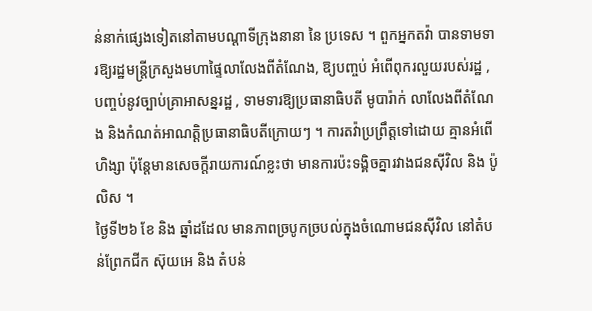ន់នាក់ផ្សេងទៀតនៅតាមបណ្តាទីក្រុងនានា នៃ ប្រទេស ។ ពួកអ្នកតវ៉ា បានទាមទារឱ្យរដ្ឋមន្ត្រីក្រសួងមហាផ្ទៃលាលែងពីតំណែង, ឱ្យបញ្ចប់ អំពើពុករលួយរបស់រដ្ឋ , បញ្ចប់នូវច្បាប់គ្រាអាសន្នរដ្ឋ , ទាមទារឱ្យប្រធានាធិបតី មូបារ៉ាក់ លាលែងពីតំណែង និងកំណត់អាណត្តិប្រធានាធិបតីក្រោយៗ ។ ការតវ៉ាប្រព្រឹត្តទៅដោយ គ្មានអំពើហិង្សា ប៉ុន្តែមានសេចក្តីរាយការណ៍ខ្លះថា មានការប៉ះទង្គិចគ្នារវាងជនស៊ីវិល និង ប៉ូលិស ។
ថ្ងៃទី២៦ ខែ និង ឆ្នាំដដែល មានភាពច្របូកច្របល់ក្នុងចំណោមជនស៊ីវិល នៅតំបន់ព្រែកជីក ស៊ុយអេ និង តំបន់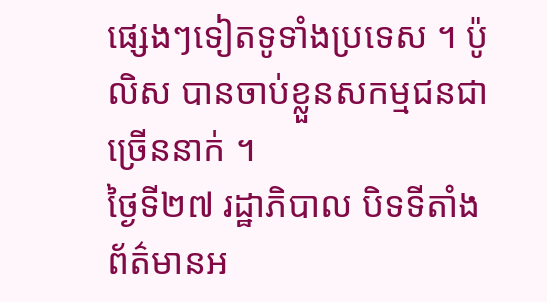ផ្សេងៗទៀតទូទាំងប្រទេស ។ ប៉ូលិស បានចាប់ខ្លួនសកម្មជនជាច្រើននាក់ ។
ថ្ងៃទី២៧ រដ្ឋាភិបាល បិទទីតាំងព័ត៌មានអ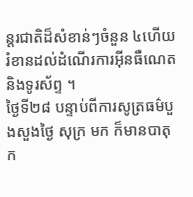ន្តរជាតិដ៏សំខាន់ៗចំនួន ៤ហើយរំខានដល់ដំណើរការអ៊ីនធឺណេត និងទូរស័ព្ទ ។
ថ្ងៃទី២៨ បន្ទាប់ពីការសូត្រធម៌បួងសួងថ្ងៃ សុក្រ មក ក៏មានបាតុក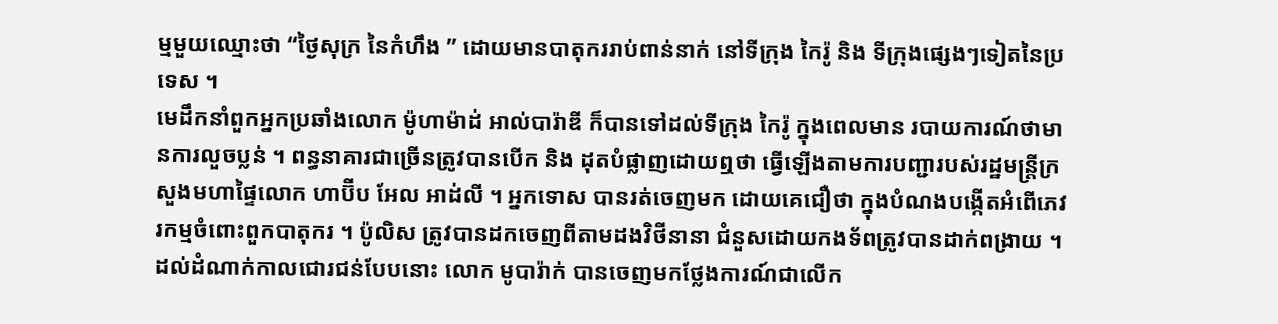ម្មមួយឈ្មោះថា “ថ្ងៃសុក្រ នៃកំហឹង ” ដោយមានបាតុកររាប់ពាន់នាក់ នៅទីក្រុង កៃរ៉ូ និង ទីក្រុងផ្សេងៗទៀតនៃប្រទេស ។
មេដឹកនាំពួកអ្នកប្រឆាំងលោក ម៉ូហាម៉ាដ់ អាល់បារ៉ាឌី ក៏បានទៅដល់ទីក្រុង កៃរ៉ូ ក្នុងពេលមាន របាយការណ៍ថាមានការលួចប្លន់ ។ ពន្ធនាគារជាច្រើនត្រូវបានបើក និង ដុតបំផ្លាញដោយឮថា ធ្វើឡើងតាមការបញ្ជារបស់រដ្ឋមន្ត្រីក្រសួងមហាផ្ទៃលោក ហាប៊ីប អែល អាដ់លី ។ អ្នកទោស បានរត់ចេញមក ដោយគេជឿថា ក្នុងបំណងបង្កើតអំពើភេវរកម្មចំពោះពួកបាតុករ ។ ប៉ូលិស ត្រូវបានដកចេញពីតាមដងវិថីនានា ជំនួសដោយកងទ័ពត្រូវបានដាក់ពង្រាយ ។
ដល់ដំណាក់កាលជោរជន់បែបនោះ លោក មូបារ៉ាក់ បានចេញមកថ្លែងការណ៍ជាលើក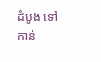ដំបូង ទៅកាន់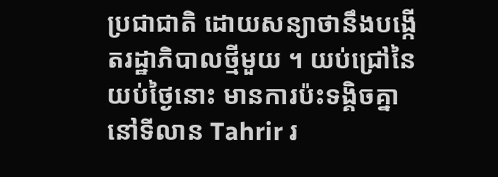ប្រជាជាតិ ដោយសន្យាថានឹងបង្កើតរដ្ឋាភិបាលថ្មីមួយ ។ យប់ជ្រៅនៃយប់ថ្ងៃនោះ មានការប៉ះទង្គិចគ្នានៅទីលាន Tahrir រ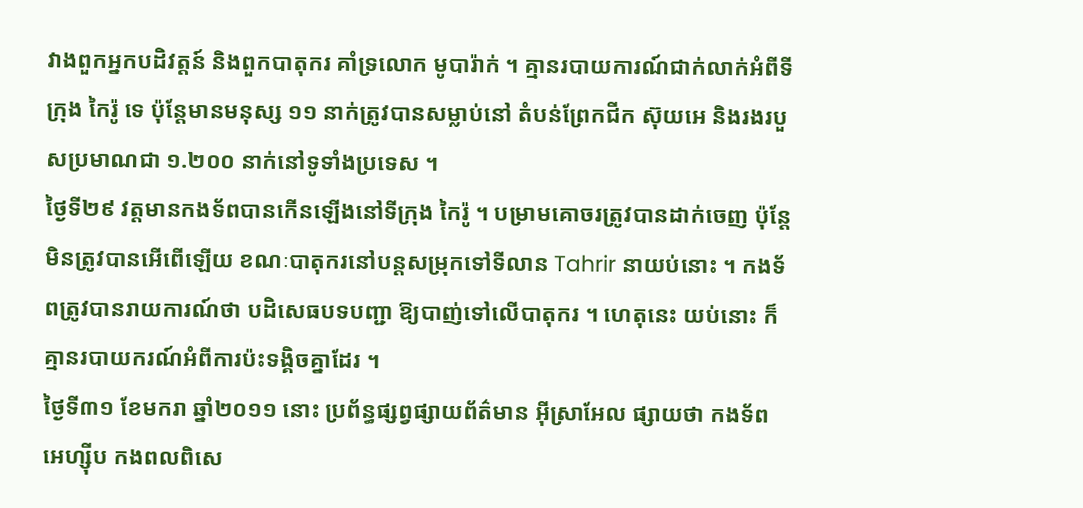វាងពួកអ្នកបដិវត្តន៍ និងពួកបាតុករ គាំទ្រលោក មូបារ៉ាក់ ។ គ្មានរបាយការណ៍ជាក់លាក់អំពីទីក្រុង កៃរ៉ូ ទេ ប៉ុន្តែមានមនុស្ស ១១ នាក់ត្រូវបានសម្លាប់នៅ តំបន់ព្រែកជីក ស៊ុយអេ និងរងរបួសប្រមាណជា ១.២០០ នាក់នៅទូទាំងប្រទេស ។
ថ្ងៃទី២៩ វត្តមានកងទ័ពបានកើនឡើងនៅទីក្រុង កៃរ៉ូ ។ បម្រាមគោចរត្រូវបានដាក់ចេញ ប៉ុន្តែមិនត្រូវបានអើពើឡើយ ខណៈបាតុករនៅបន្តសម្រុកទៅទីលាន Tahrir នាយប់នោះ ។ កងទ័ពត្រូវបានរាយការណ៍ថា បដិសេធបទបញ្ជា ឱ្យបាញ់ទៅលើបាតុករ ។ ហេតុនេះ យប់នោះ ក៏គ្មានរបាយករណ៍អំពីការប៉ះទង្គិចគ្នាដែរ ។
ថ្ងៃទី៣១ ខែមករា ឆ្នាំ២០១១ នោះ ប្រព័ន្ធផ្សព្វផ្សាយព័ត៌មាន អ៊ីស្រាអែល ផ្សាយថា កងទ័ព អេហ្ស៊ីប កងពលពិសេ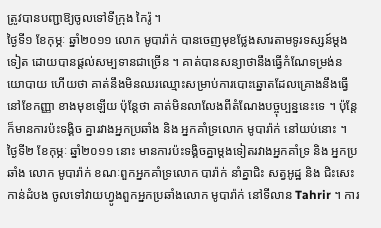ត្រូវបានបញ្ជាឱ្យចូលទៅទីក្រុង កៃរ៉ូ ។
ថ្ងៃទី១ ខែកុម្ភៈ ឆ្នាំ២០១១ លោក មូបារ៉ាក់ បានចេញមុខថ្លែងសារតាមទូរទស្សន៍ម្តងទៀត ដោយបានផ្តល់សម្បទានជាច្រើន ។ គាត់បានសន្យាថានឹងធ្វើកំណែទម្រង់នយោបាយ ហើយថា គាត់នឹងមិនឈរឈ្មោះសម្រាប់ការបោះឆ្នោតដែលគ្រោងនឹងធ្វើនៅខែកញ្ញា ខាងមុខឡើយ ប៉ុន្តែថា គាត់មិនលាលែងពីតំណែងបច្ចុប្បន្ននេះទេ ។ ប៉ុន្តែក៏មានការប៉ះទង្គិច គ្នារវាងអ្នកប្រឆាំង និង អ្នកគាំទ្រលោក មូបារ៉ាក់ នៅយប់នោះ ។
ថ្ងៃទី២ ខែកុម្ភៈ ឆ្នាំ២០១១ នោះ មានការប៉ះទង្គិចគ្នាម្តងទៀតរវាងអ្នកគាំទ្រ និង អ្នកប្រឆាំង លោក មូបារ៉ាក់ ខណៈពួកអ្នកគាំទ្រលោក បារ៉ាក់ នាំគ្នាជិះ សត្វអូដ្ឋ និង ជិះសេះ កាន់ដំបង ចូលទៅវាយហ្វូងពួកអ្នកប្រឆាំងលោក មូបារ៉ាក់ នៅទីលាន Tahrir ។ ការ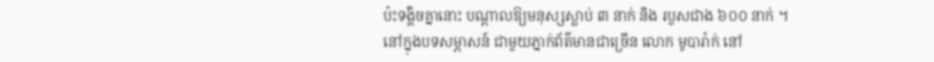ប៉ះទង្គិចគ្នានោះ បណ្តាលឱ្យមនុស្សស្លាប់ ៣ នាក់ និង របួសជាង ៦០០ នាក់ ។
នៅក្នុងបទសម្ភាសន៍ ជាមួយភ្នាក់ព័ត៌មានជាច្រើន លោក មូបារ៉ាក់ នៅ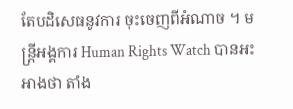តែបដិសេធនូវការ ចុះចេញពីអំណាច ។ មន្ត្រីអង្គការ Human Rights Watch បានអះអាងថា តាំង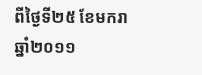ពីថ្ងៃទី២៥ ខែមករា ឆ្នាំ២០១១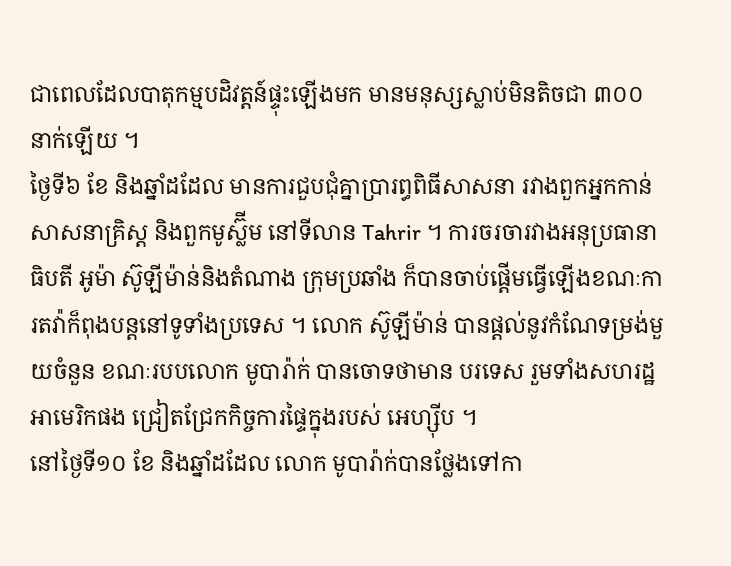ជាពេលដែលបាតុកម្មបដិវត្តន៍ផ្ទុះឡើងមក មានមនុស្សស្លាប់មិនតិចជា ៣០០ នាក់ឡើយ ។
ថ្ងៃទី៦ ខែ និងឆ្នាំដដែល មានការជួបជុំគ្នាប្រារព្ធពិធីសាសនា រវាងពួកអ្នកកាន់សាសនាគ្រិស្ត និងពួកមូស្ល៊ីម នៅទីលាន Tahrir ។ ការចរចារវាងអនុប្រធានាធិបតី អូម៉ា ស៊ូឡីម៉ាន់និងតំណាង ក្រុមប្រឆាំង ក៏បានចាប់ផ្តើមធ្វើឡើងខណៈការតវ៉ាក៏ពុងបន្តនៅទូទាំងប្រទេស ។ លោក ស៊ូឡីម៉ាន់ បានផ្តល់នូវកំណែទម្រង់មួយចំនួន ខណៈរបបលោក មូបារ៉ាក់ បានចោទថាមាន បរទេស រួមទាំងសហរដ្ឋអាមេរិកផង ជ្រៀតជ្រែកកិច្ចការផ្ទៃក្នុងរបស់ អេហ្ស៊ីប ។
នៅថ្ងៃទី១០ ខែ និងឆ្នាំដដែល លោក មូបារ៉ាក់បានថ្លែងទៅកា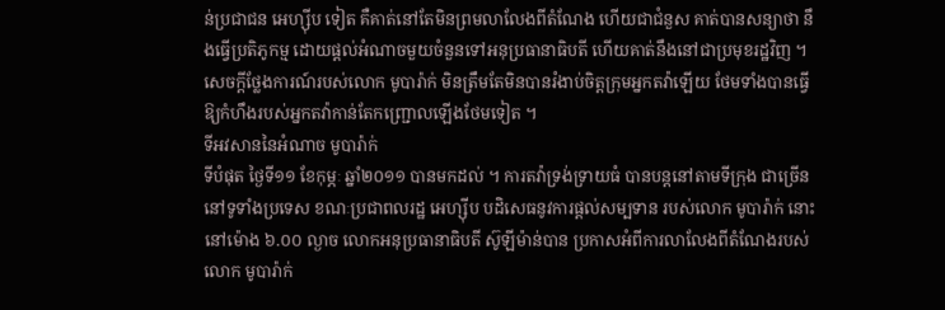ន់ប្រជាជន អេហ្ស៊ីប ទៀត គឺគាត់នៅតែមិនព្រមលាលែងពីតំណែង ហើយជាជំនួស គាត់បានសន្យាថា នឹងធ្វើប្រតិភូកម្ម ដោយផ្តល់អំណាចមួយចំនួនទៅអនុប្រធានាធិបតី ហើយគាត់នឹងនៅជាប្រមុខរដ្ឋវិញ ។ សេចក្តីថ្លែងការណ៍របស់លោក មូបារ៉ាក់ មិនត្រឹមតែមិនបានរំងាប់ចិត្តក្រុមអ្នកតវ៉ាឡើយ ថែមទាំងបានធ្វើឱ្យកំហឹងរបស់អ្នកតវ៉ាកាន់តែកញ្ជ្រោលឡើងថែមទៀត ។
ទីអវសាននៃអំណាច មូបារ៉ាក់
ទីបំផុត ថ្ងៃទី១១ ខែកុម្ភៈ ឆ្នាំ២០១១ បានមកដល់ ។ ការតវ៉ាទ្រង់ទ្រាយធំ បានបន្តនៅតាមទីក្រុង ជាច្រើននៅទូទាំងប្រទេស ខណៈប្រជាពលរដ្ឋ អេហ្ស៊ីប បដិសេធនូវការផ្តល់សម្បទាន របស់លោក មូបារ៉ាក់ នោះ នៅម៉ោង ៦.០០ ល្ងាច លោកអនុប្រធានាធិបតី ស៊ូឡីម៉ាន់បាន ប្រកាសអំពីការលាលែងពីតំណែងរបស់លោក មូបារ៉ាក់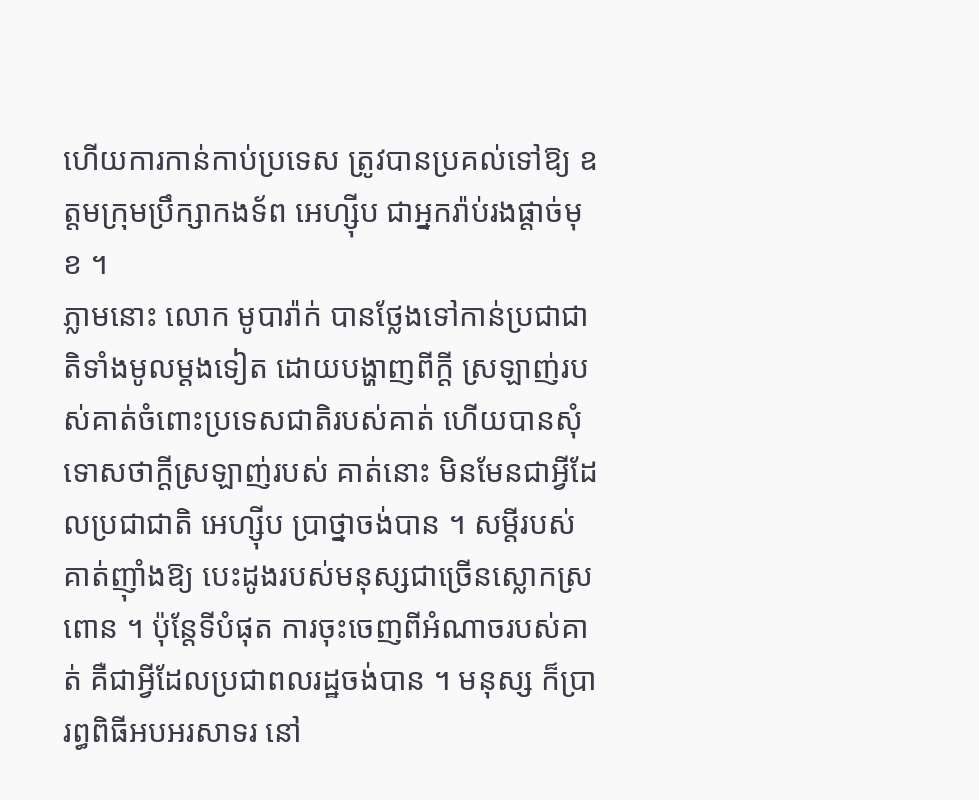ហើយការកាន់កាប់ប្រទេស ត្រូវបានប្រគល់ទៅឱ្យ ឧត្តមក្រុមប្រឹក្សាកងទ័ព អេហ្ស៊ីប ជាអ្នករ៉ាប់រងផ្តាច់មុខ ។
ភ្លាមនោះ លោក មូបារ៉ាក់ បានថ្លែងទៅកាន់ប្រជាជាតិទាំងមូលម្តងទៀត ដោយបង្ហាញពីក្តី ស្រឡាញ់របស់គាត់ចំពោះប្រទេសជាតិរបស់គាត់ ហើយបានសុំទោសថាក្តីស្រឡាញ់របស់ គាត់នោះ មិនមែនជាអ្វីដែលប្រជាជាតិ អេហ្ស៊ីប ប្រាថ្នាចង់បាន ។ សម្តីរបស់គាត់ញ៉ាំងឱ្យ បេះដូងរបស់មនុស្សជាច្រើនស្លោកស្រពោន ។ ប៉ុន្តែទីបំផុត ការចុះចេញពីអំណាចរបស់គាត់ គឺជាអ្វីដែលប្រជាពលរដ្ឋចង់បាន ។ មនុស្ស ក៏ប្រារព្ធពិធីអបអរសាទរ នៅ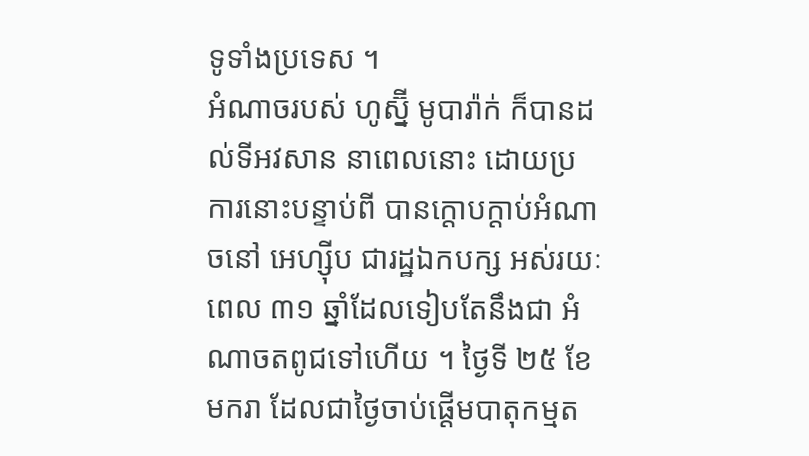ទូទាំងប្រទេស ។
អំណាចរបស់ ហូស្ន៊ី មូបារ៉ាក់ ក៏បានដល់ទីអវសាន នាពេលនោះ ដោយប្រការនោះបន្ទាប់ពី បានក្តោបក្តាប់អំណាចនៅ អេហ្ស៊ីប ជារដ្ឋឯកបក្ស អស់រយៈពេល ៣១ ឆ្នាំដែលទៀបតែនឹងជា អំណាចតពូជទៅហើយ ។ ថ្ងៃទី ២៥ ខែ មករា ដែលជាថ្ងៃចាប់ផ្តើមបាតុកម្មត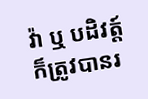វ៉ា ឬ បដិវត្ត៍ ក៏ត្រូវបានរ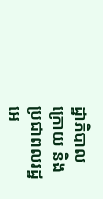ដ្ឋាភិបាលក្រោយ និង ប្រជាពលរដ្ឋ អេ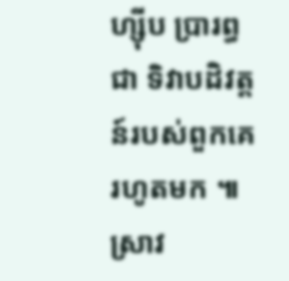ហ្ស៊ីប ប្រារព្ធជា ទិវាបដិវត្តន៍របស់ពួកគេ រហូតមក ៕ ស្រាវ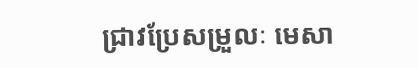ជ្រាវប្រែសម្រួលៈ មេសា